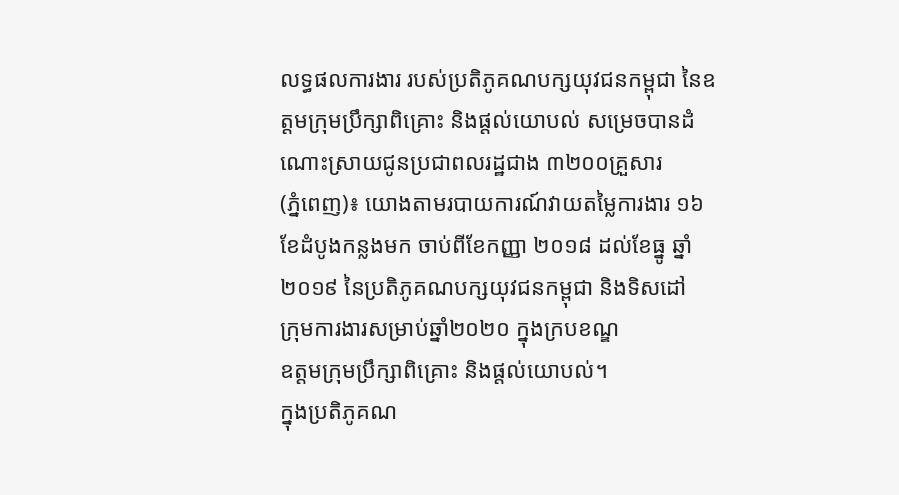លទ្ធផលការងារ របស់ប្រតិភូគណបក្សយុវជនកម្ពុជា នៃឧត្តមក្រុមប្រឹក្សាពិគ្រោះ និងផ្ដល់យោបល់ សម្រេចបានដំណោះស្រាយជូនប្រជាពលរដ្ឋជាង ៣២០០គ្រួសារ
(ភ្នំពេញ)៖ យោងតាមរបាយការណ៍វាយតម្លៃការងារ ១៦ខែដំបូងកន្លងមក ចាប់ពីខែកញ្ញា ២០១៨ ដល់ខែធ្នូ ឆ្នាំ២០១៩ នៃប្រតិភូគណបក្សយុវជនកម្ពុជា និងទិសដៅ
ក្រុមការងារសម្រាប់ឆ្នាំ២០២០ ក្នុងក្របខណ្ឌ
ឧត្តមក្រុមប្រឹក្សាពិគ្រោះ និងផ្តល់យោបល់។
ក្នុងប្រតិភូគណ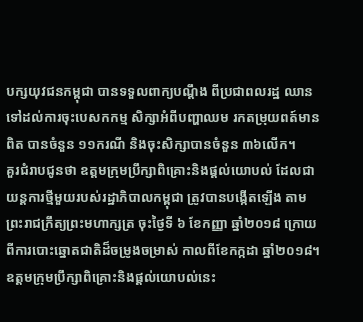បក្សយុវជនកម្ពុជា បានទទួលពាក្យបណ្តឹង ពីប្រជាពលរដ្ឋ ឈានទៅដល់ការចុះបេសកកម្ម សិក្សាអំពីបញ្ហាឈម រកតម្រុយពត៍មានពិត បានចំនួន ១១ករណី និងចុះសិក្សាបានចំនួន ៣៦លើក។
គួរជំរាបជូនថា ឧត្តមក្រុមប្រឹក្សាពិគ្រោះនិងផ្តល់យោបល់ ដែលជាយន្តការថ្មីមួយរបស់រដ្ឋាភិបាលកម្ពុជា ត្រូវបានបង្កើតឡើង តាមព្រះរាជក្រឹត្យព្រះមហាក្សត្រ ចុះថ្ងៃទី ៦ ខែកញ្ញា ឆ្នាំ២០១៨ ក្រោយពីការបោះឆ្នោតជាតិដ៏ចម្រូងចម្រាស់ កាលពីខែកក្កដា ឆ្នាំ២០១៨។ ឧត្តមក្រុមប្រឹក្សាពិគ្រោះនិងផ្តល់យោបល់នេះ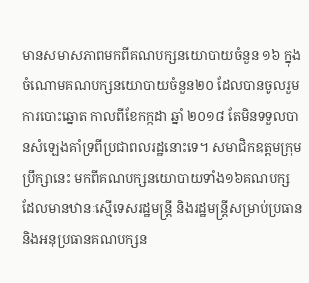មានសមាសភាពមកពីគណបក្សនយោបាយចំនួន ១៦ ក្នុងចំណោមគណបក្សនយោបាយចំនួន២០ ដែលបានចូលរួមការបោះឆ្នោត កាលពីខែកក្កដា ឆ្នាំ ២០១៨ តែមិនទទួលបានសំឡេងគាំទ្រពីប្រជាពលរដ្ឋនោះទេ។ សមាជិកឧត្តមក្រុមប្រឹក្សានេះ មកពីគណបក្សនយោបាយទាំង១៦គណបក្ស ដែលមានឋានៈស្មើទេសរដ្ឋមន្ត្រី និងរដ្ឋមន្ត្រីសម្រាប់ប្រធាន និងអនុប្រធានគណបក្សន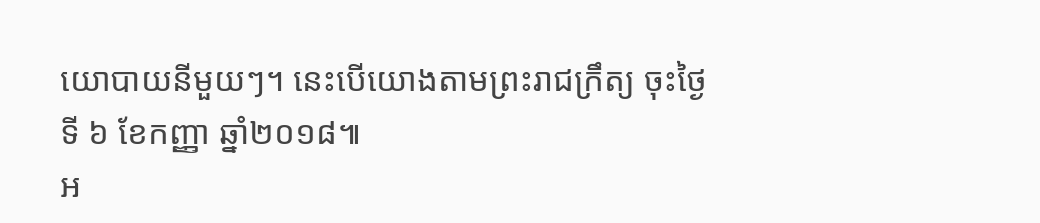យោបាយនីមួយៗ។ នេះបើយោងតាមព្រះរាជក្រឹត្យ ចុះថ្ងៃទី ៦ ខែកញ្ញា ឆ្នាំ២០១៨៕
អ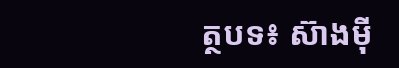ត្ថបទ៖ ស៊ាងម៉ី